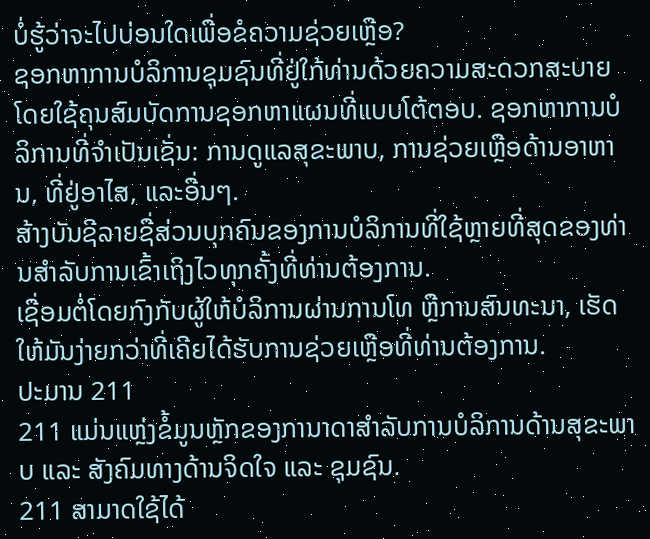ບໍ່ຮູ້ວ່າຈະໄປບ່ອນໃດເພື່ອຂໍຄວາມຊ່ວຍເຫຼືອ?
ຊອກຫາການບໍລິການຊຸມຊົນທີ່ຢູ່ໃກ້ທ່ານດ້ວຍຄວາມສະດວກສະບາຍໂດຍໃຊ້ຄຸນສົມບັດການຊອກຫາແຜນທີ່ແບບໂຕ້ຕອບ. ຊອກຫາການບໍລິການທີ່ຈໍາເປັນເຊັ່ນ: ການດູແລສຸຂະພາບ, ການຊ່ວຍເຫຼືອດ້ານອາຫານ, ທີ່ຢູ່ອາໄສ, ແລະອື່ນໆ.
ສ້າງບັນຊີລາຍຊື່ສ່ວນບຸກຄົນຂອງການບໍລິການທີ່ໃຊ້ຫຼາຍທີ່ສຸດຂອງທ່ານສໍາລັບການເຂົ້າເຖິງໄວທຸກຄັ້ງທີ່ທ່ານຕ້ອງການ.
ເຊື່ອມຕໍ່ໂດຍກົງກັບຜູ້ໃຫ້ບໍລິການຜ່ານການໂທ ຫຼືການສົນທະນາ, ເຮັດໃຫ້ມັນງ່າຍກວ່າທີ່ເຄີຍໄດ້ຮັບການຊ່ວຍເຫຼືອທີ່ທ່ານຕ້ອງການ.
ປະມານ 211
211 ແມ່ນແຫຼ່ງຂໍ້ມູນຫຼັກຂອງການາດາສຳລັບການບໍລິການດ້ານສຸຂະພາບ ແລະ ສັງຄົມທາງດ້ານຈິດໃຈ ແລະ ຊຸມຊົນ.
211 ສາມາດໃຊ້ໄດ້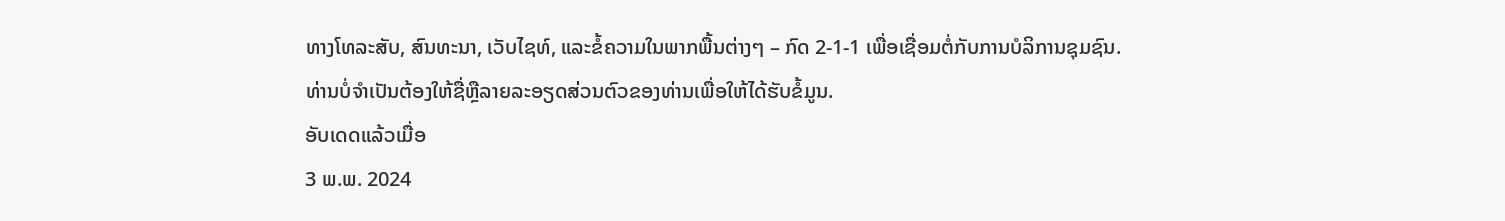ທາງໂທລະສັບ, ສົນທະນາ, ເວັບໄຊທ໌, ແລະຂໍ້ຄວາມໃນພາກພື້ນຕ່າງໆ – ກົດ 2-1-1 ເພື່ອເຊື່ອມຕໍ່ກັບການບໍລິການຊຸມຊົນ.
ທ່ານບໍ່ຈໍາເປັນຕ້ອງໃຫ້ຊື່ຫຼືລາຍລະອຽດສ່ວນຕົວຂອງທ່ານເພື່ອໃຫ້ໄດ້ຮັບຂໍ້ມູນ.
ອັບເດດແລ້ວເມື່ອ
3 ພ.ພ. 2024